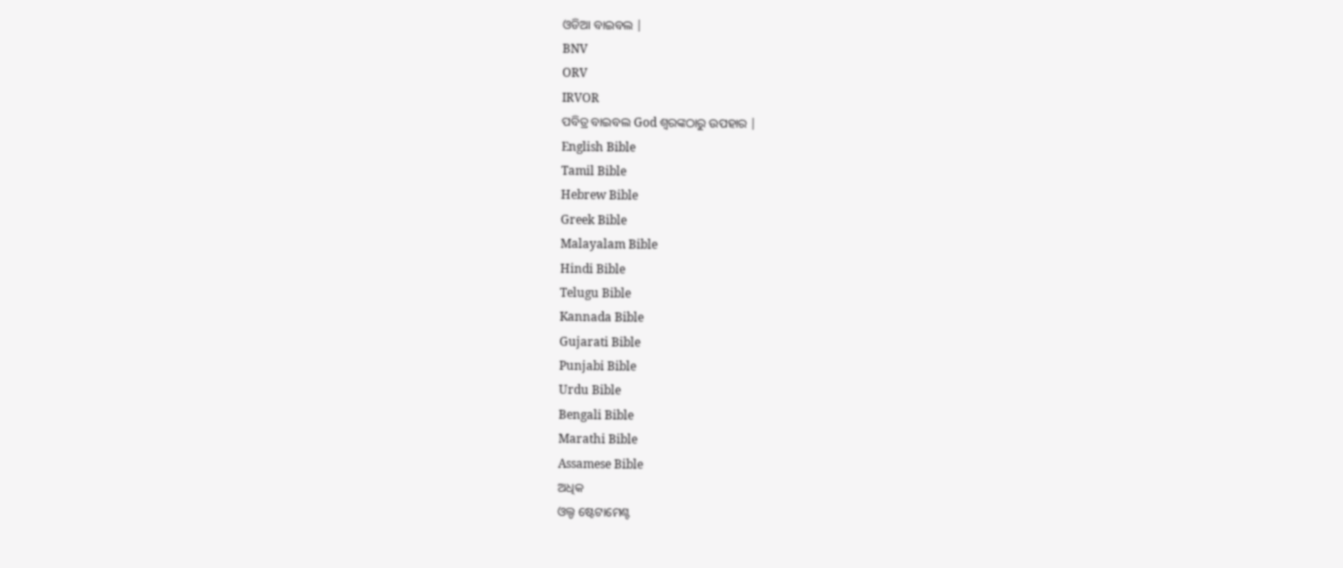ଓଡିଆ ବାଇବଲ |
BNV
ORV
IRVOR
ପବିତ୍ର ବାଇବଲ God ଶ୍ବରଙ୍କଠାରୁ ଉପହାର |
English Bible
Tamil Bible
Hebrew Bible
Greek Bible
Malayalam Bible
Hindi Bible
Telugu Bible
Kannada Bible
Gujarati Bible
Punjabi Bible
Urdu Bible
Bengali Bible
Marathi Bible
Assamese Bible
ଅଧିକ
ଓଲ୍ଡ ଷ୍ଟେଟାମେଣ୍ଟ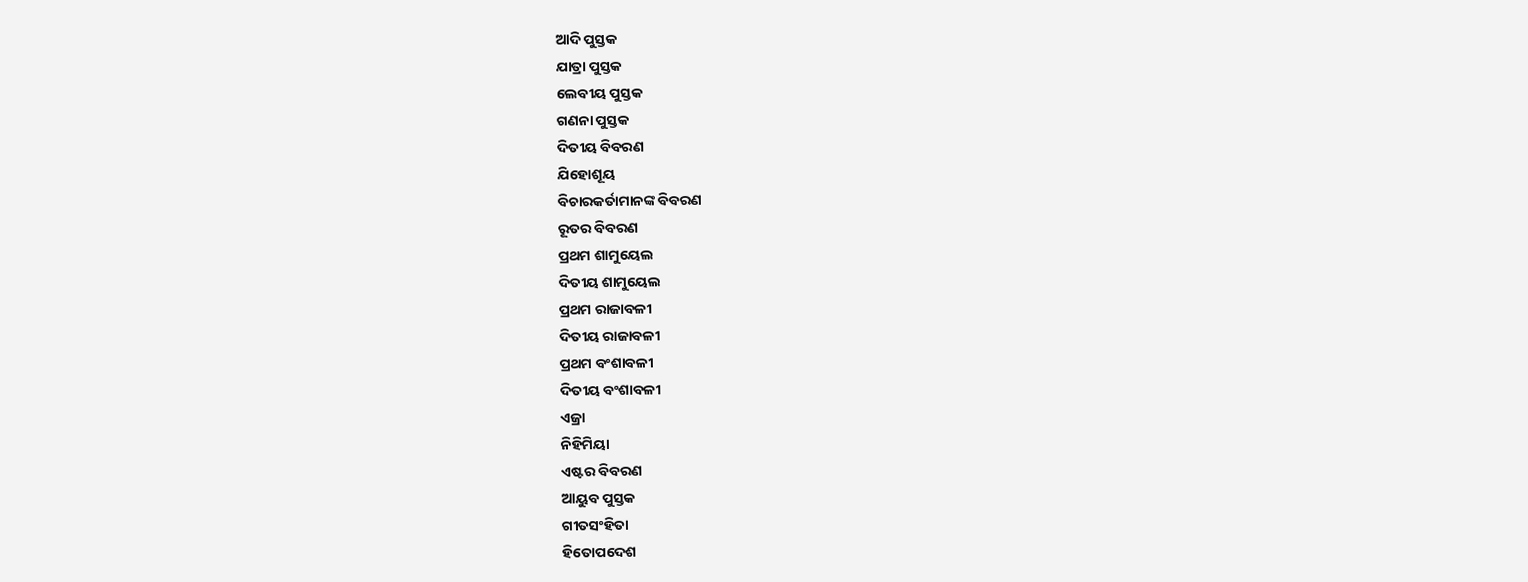ଆଦି ପୁସ୍ତକ
ଯାତ୍ରା ପୁସ୍ତକ
ଲେବୀୟ ପୁସ୍ତକ
ଗଣନା ପୁସ୍ତକ
ଦିତୀୟ ବିବରଣ
ଯିହୋଶୂୟ
ବିଚାରକର୍ତାମାନଙ୍କ ବିବରଣ
ରୂତର ବିବରଣ
ପ୍ରଥମ ଶାମୁୟେଲ
ଦିତୀୟ ଶାମୁୟେଲ
ପ୍ରଥମ ରାଜାବଳୀ
ଦିତୀୟ ରାଜାବଳୀ
ପ୍ରଥମ ବଂଶାବଳୀ
ଦିତୀୟ ବଂଶାବଳୀ
ଏଜ୍ରା
ନିହିମିୟା
ଏଷ୍ଟର ବିବରଣ
ଆୟୁବ ପୁସ୍ତକ
ଗୀତସଂହିତା
ହିତୋପଦେଶ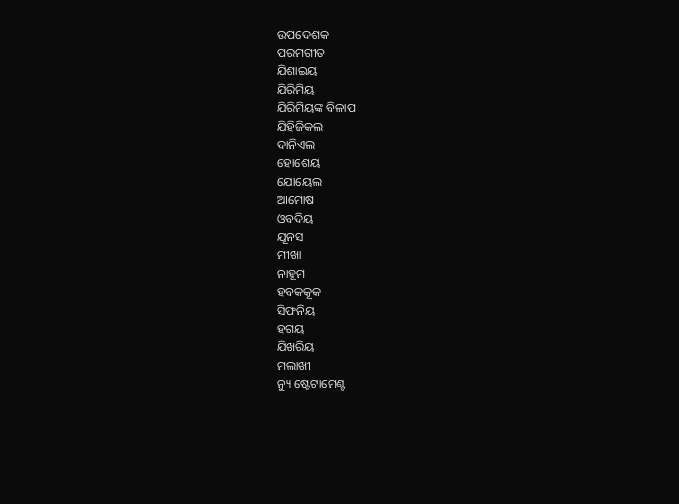ଉପଦେଶକ
ପରମଗୀତ
ଯିଶାଇୟ
ଯିରିମିୟ
ଯିରିମିୟଙ୍କ ବିଳାପ
ଯିହିଜିକଲ
ଦାନିଏଲ
ହୋଶେୟ
ଯୋୟେଲ
ଆମୋଷ
ଓବଦିୟ
ଯୂନସ
ମୀଖା
ନାହୂମ
ହବକକୂକ
ସିଫନିୟ
ହଗୟ
ଯିଖରିୟ
ମଲାଖୀ
ନ୍ୟୁ ଷ୍ଟେଟାମେଣ୍ଟ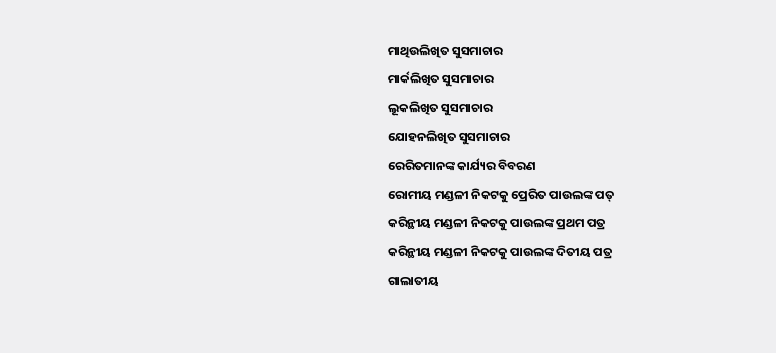ମାଥିଉଲିଖିତ ସୁସମାଚାର
ମାର୍କଲିଖିତ ସୁସମାଚାର
ଲୂକଲିଖିତ ସୁସମାଚାର
ଯୋହନଲିଖିତ ସୁସମାଚାର
ରେରିତମାନଙ୍କ କାର୍ଯ୍ୟର ବିବରଣ
ରୋମୀୟ ମଣ୍ଡଳୀ ନିକଟକୁ ପ୍ରେରିତ ପାଉଲଙ୍କ ପତ୍
କରିନ୍ଥୀୟ ମଣ୍ଡଳୀ ନିକଟକୁ ପାଉଲଙ୍କ ପ୍ରଥମ ପତ୍ର
କରିନ୍ଥୀୟ ମଣ୍ଡଳୀ ନିକଟକୁ ପାଉଲଙ୍କ ଦିତୀୟ ପତ୍ର
ଗାଲାତୀୟ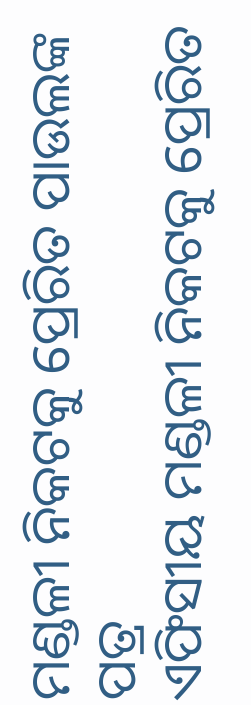ମଣ୍ଡଳୀ ନିକଟକୁ ପ୍ରେରିତ ପାଉଲଙ୍କ ପତ୍ର
ଏଫିସୀୟ ମଣ୍ଡଳୀ ନିକଟକୁ ପ୍ରେରିତ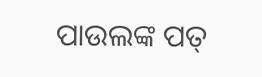ପାଉଲଙ୍କ ପତ୍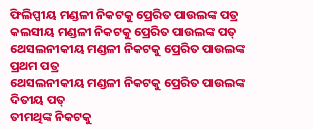ଫିଲିପ୍ପୀୟ ମଣ୍ଡଳୀ ନିକଟକୁ ପ୍ରେରିତ ପାଉଲଙ୍କ ପତ୍ର
କଲସୀୟ ମଣ୍ଡଳୀ ନିକଟକୁ ପ୍ରେରିତ ପାଉଲଙ୍କ ପତ୍
ଥେସଲନୀକୀୟ ମଣ୍ଡଳୀ ନିକଟକୁ ପ୍ରେରିତ ପାଉଲଙ୍କ ପ୍ରଥମ ପତ୍ର
ଥେସଲନୀକୀୟ ମଣ୍ଡଳୀ ନିକଟକୁ ପ୍ରେରିତ ପାଉଲଙ୍କ ଦିତୀୟ ପତ୍
ତୀମଥିଙ୍କ ନିକଟକୁ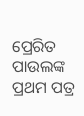ପ୍ରେରିତ ପାଉଲଙ୍କ ପ୍ରଥମ ପତ୍ର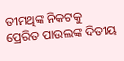ତୀମଥିଙ୍କ ନିକଟକୁ ପ୍ରେରିତ ପାଉଲଙ୍କ ଦିତୀୟ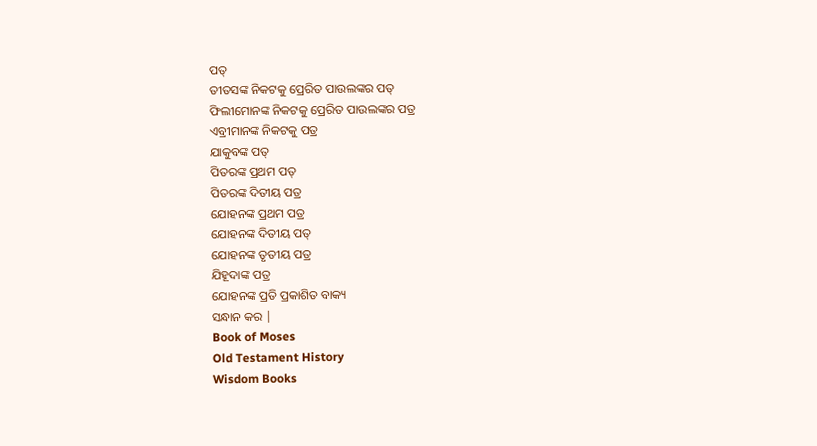ପତ୍
ତୀତସଙ୍କ ନିକଟକୁ ପ୍ରେରିତ ପାଉଲଙ୍କର ପତ୍
ଫିଲୀମୋନଙ୍କ ନିକଟକୁ ପ୍ରେରିତ ପାଉଲଙ୍କର ପତ୍ର
ଏବ୍ରୀମାନଙ୍କ ନିକଟକୁ ପତ୍ର
ଯାକୁବଙ୍କ ପତ୍
ପିତରଙ୍କ ପ୍ରଥମ ପତ୍
ପିତରଙ୍କ ଦିତୀୟ ପତ୍ର
ଯୋହନଙ୍କ ପ୍ରଥମ ପତ୍ର
ଯୋହନଙ୍କ ଦିତୀୟ ପତ୍
ଯୋହନଙ୍କ ତୃତୀୟ ପତ୍ର
ଯିହୂଦାଙ୍କ ପତ୍ର
ଯୋହନଙ୍କ ପ୍ରତି ପ୍ରକାଶିତ ବାକ୍ୟ
ସନ୍ଧାନ କର |
Book of Moses
Old Testament History
Wisdom Books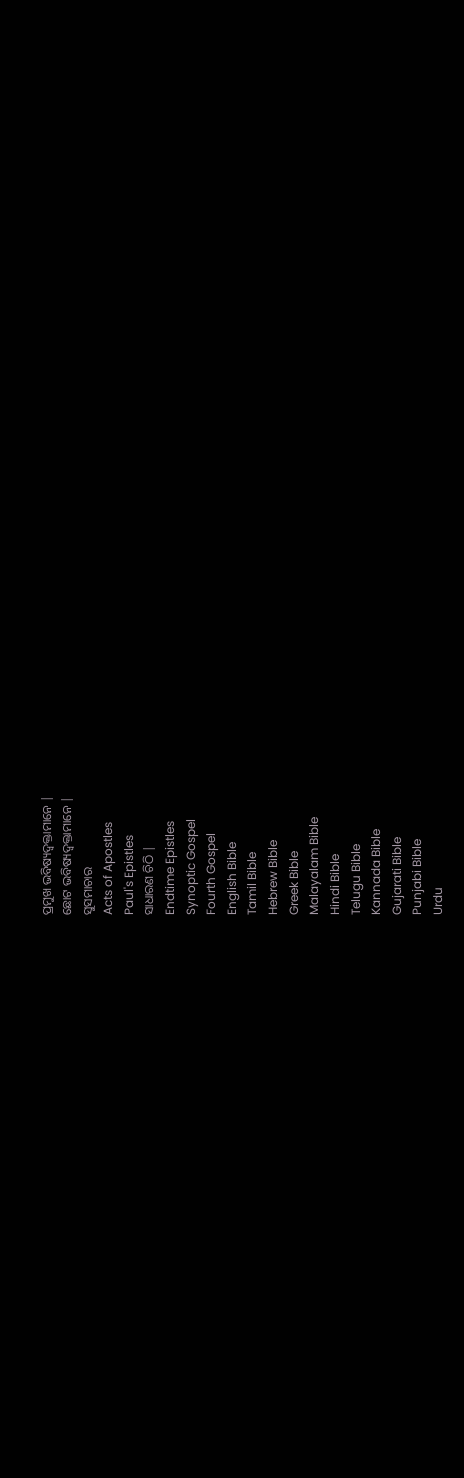ପ୍ରମୁଖ ଭବିଷ୍ୟଦ୍ବକ୍ତାମାନେ |
ଛୋଟ ଭବିଷ୍ୟଦ୍ବକ୍ତାମାନେ |
ସୁସମାଚାର
Acts of Apostles
Paul's Epistles
ସାଧାରଣ ଚିଠି |
Endtime Epistles
Synoptic Gospel
Fourth Gospel
English Bible
Tamil Bible
Hebrew Bible
Greek Bible
Malayalam Bible
Hindi Bible
Telugu Bible
Kannada Bible
Gujarati Bible
Punjabi Bible
Urdu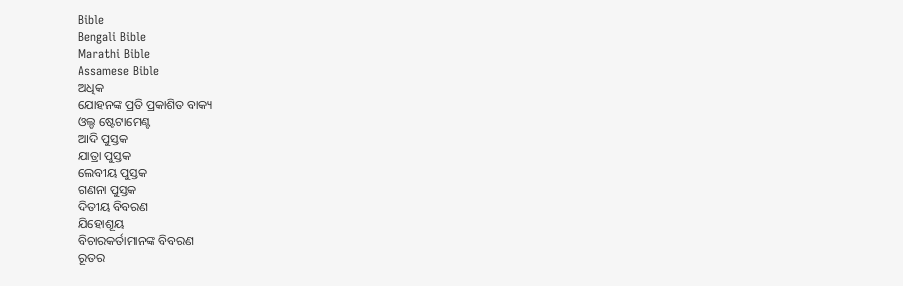Bible
Bengali Bible
Marathi Bible
Assamese Bible
ଅଧିକ
ଯୋହନଙ୍କ ପ୍ରତି ପ୍ରକାଶିତ ବାକ୍ୟ
ଓଲ୍ଡ ଷ୍ଟେଟାମେଣ୍ଟ
ଆଦି ପୁସ୍ତକ
ଯାତ୍ରା ପୁସ୍ତକ
ଲେବୀୟ ପୁସ୍ତକ
ଗଣନା ପୁସ୍ତକ
ଦିତୀୟ ବିବରଣ
ଯିହୋଶୂୟ
ବିଚାରକର୍ତାମାନଙ୍କ ବିବରଣ
ରୂତର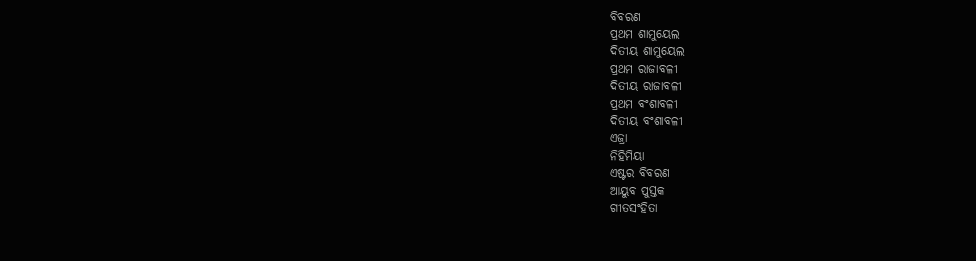ବିବରଣ
ପ୍ରଥମ ଶାମୁୟେଲ
ଦିତୀୟ ଶାମୁୟେଲ
ପ୍ରଥମ ରାଜାବଳୀ
ଦିତୀୟ ରାଜାବଳୀ
ପ୍ରଥମ ବଂଶାବଳୀ
ଦିତୀୟ ବଂଶାବଳୀ
ଏଜ୍ରା
ନିହିମିୟା
ଏଷ୍ଟର ବିବରଣ
ଆୟୁବ ପୁସ୍ତକ
ଗୀତସଂହିତା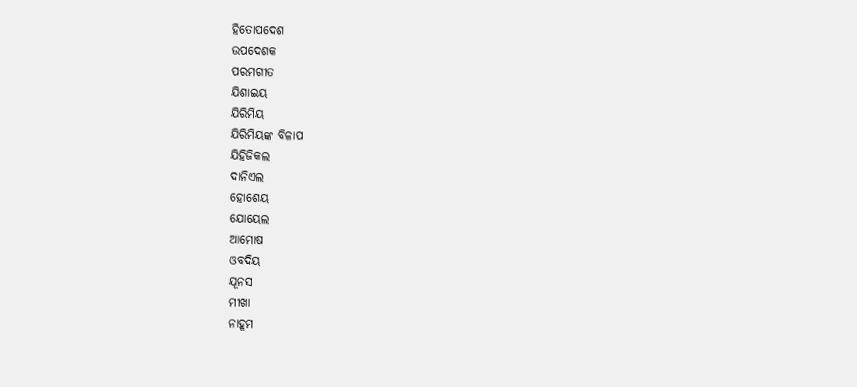ହିତୋପଦେଶ
ଉପଦେଶକ
ପରମଗୀତ
ଯିଶାଇୟ
ଯିରିମିୟ
ଯିରିମିୟଙ୍କ ବିଳାପ
ଯିହିଜିକଲ
ଦାନିଏଲ
ହୋଶେୟ
ଯୋୟେଲ
ଆମୋଷ
ଓବଦିୟ
ଯୂନସ
ମୀଖା
ନାହୂମ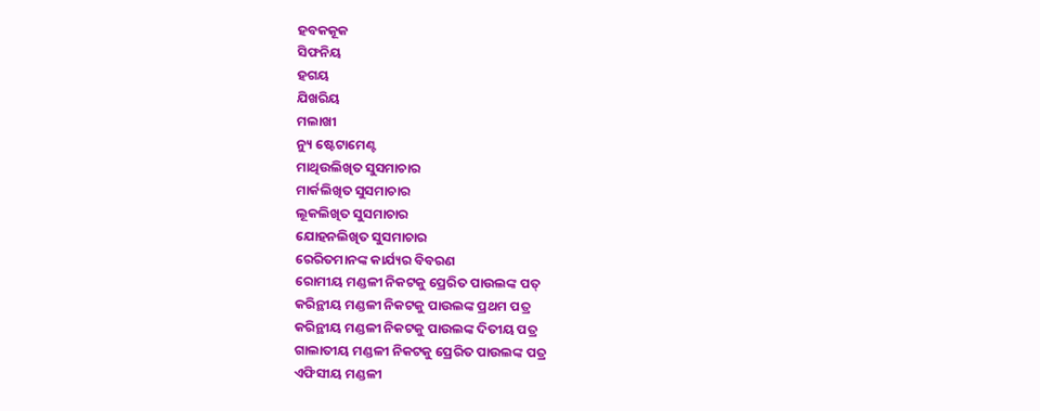ହବକକୂକ
ସିଫନିୟ
ହଗୟ
ଯିଖରିୟ
ମଲାଖୀ
ନ୍ୟୁ ଷ୍ଟେଟାମେଣ୍ଟ
ମାଥିଉଲିଖିତ ସୁସମାଚାର
ମାର୍କଲିଖିତ ସୁସମାଚାର
ଲୂକଲିଖିତ ସୁସମାଚାର
ଯୋହନଲିଖିତ ସୁସମାଚାର
ରେରିତମାନଙ୍କ କାର୍ଯ୍ୟର ବିବରଣ
ରୋମୀୟ ମଣ୍ଡଳୀ ନିକଟକୁ ପ୍ରେରିତ ପାଉଲଙ୍କ ପତ୍
କରିନ୍ଥୀୟ ମଣ୍ଡଳୀ ନିକଟକୁ ପାଉଲଙ୍କ ପ୍ରଥମ ପତ୍ର
କରିନ୍ଥୀୟ ମଣ୍ଡଳୀ ନିକଟକୁ ପାଉଲଙ୍କ ଦିତୀୟ ପତ୍ର
ଗାଲାତୀୟ ମଣ୍ଡଳୀ ନିକଟକୁ ପ୍ରେରିତ ପାଉଲଙ୍କ ପତ୍ର
ଏଫିସୀୟ ମଣ୍ଡଳୀ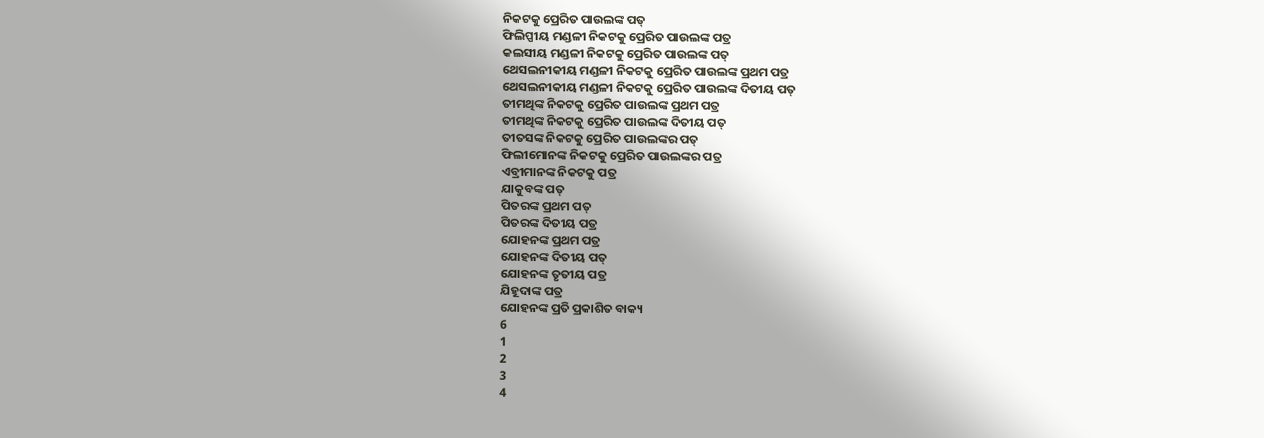ନିକଟକୁ ପ୍ରେରିତ ପାଉଲଙ୍କ ପତ୍
ଫିଲିପ୍ପୀୟ ମଣ୍ଡଳୀ ନିକଟକୁ ପ୍ରେରିତ ପାଉଲଙ୍କ ପତ୍ର
କଲସୀୟ ମଣ୍ଡଳୀ ନିକଟକୁ ପ୍ରେରିତ ପାଉଲଙ୍କ ପତ୍
ଥେସଲନୀକୀୟ ମଣ୍ଡଳୀ ନିକଟକୁ ପ୍ରେରିତ ପାଉଲଙ୍କ ପ୍ରଥମ ପତ୍ର
ଥେସଲନୀକୀୟ ମଣ୍ଡଳୀ ନିକଟକୁ ପ୍ରେରିତ ପାଉଲଙ୍କ ଦିତୀୟ ପତ୍
ତୀମଥିଙ୍କ ନିକଟକୁ ପ୍ରେରିତ ପାଉଲଙ୍କ ପ୍ରଥମ ପତ୍ର
ତୀମଥିଙ୍କ ନିକଟକୁ ପ୍ରେରିତ ପାଉଲଙ୍କ ଦିତୀୟ ପତ୍
ତୀତସଙ୍କ ନିକଟକୁ ପ୍ରେରିତ ପାଉଲଙ୍କର ପତ୍
ଫିଲୀମୋନଙ୍କ ନିକଟକୁ ପ୍ରେରିତ ପାଉଲଙ୍କର ପତ୍ର
ଏବ୍ରୀମାନଙ୍କ ନିକଟକୁ ପତ୍ର
ଯାକୁବଙ୍କ ପତ୍
ପିତରଙ୍କ ପ୍ରଥମ ପତ୍
ପିତରଙ୍କ ଦିତୀୟ ପତ୍ର
ଯୋହନଙ୍କ ପ୍ରଥମ ପତ୍ର
ଯୋହନଙ୍କ ଦିତୀୟ ପତ୍
ଯୋହନଙ୍କ ତୃତୀୟ ପତ୍ର
ଯିହୂଦାଙ୍କ ପତ୍ର
ଯୋହନଙ୍କ ପ୍ରତି ପ୍ରକାଶିତ ବାକ୍ୟ
6
1
2
3
4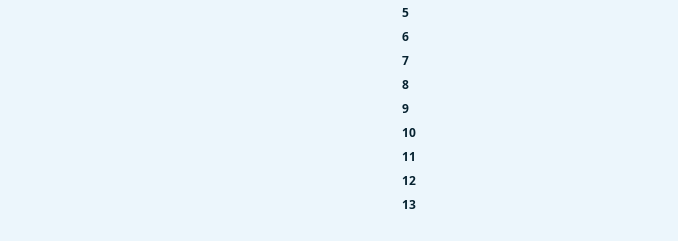5
6
7
8
9
10
11
12
13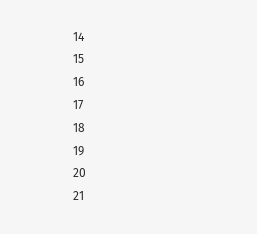14
15
16
17
18
19
20
21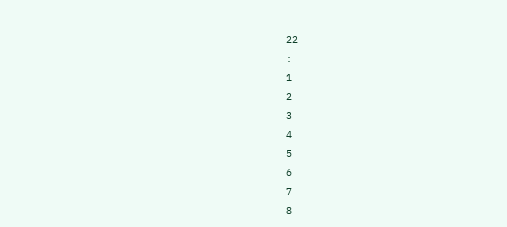22
:
1
2
3
4
5
6
7
8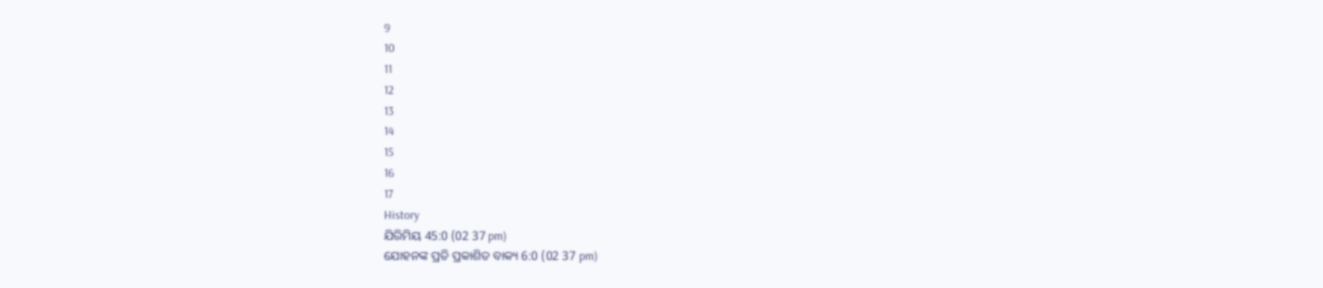9
10
11
12
13
14
15
16
17
History
ଯିରିମିୟ 45:0 (02 37 pm)
ଯୋହନଙ୍କ ପ୍ରତି ପ୍ରକାଶିତ ବାକ୍ୟ 6:0 (02 37 pm)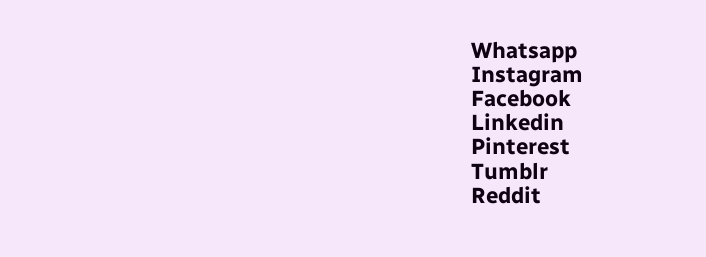Whatsapp
Instagram
Facebook
Linkedin
Pinterest
Tumblr
Reddit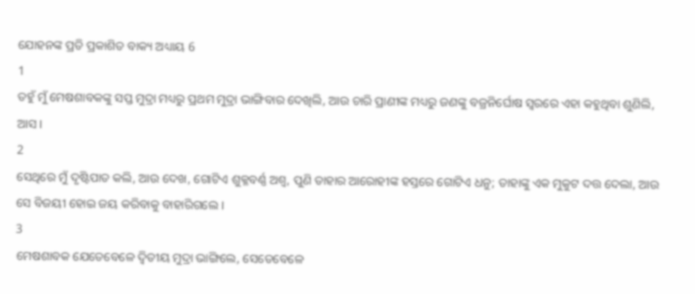ଯୋହନଙ୍କ ପ୍ରତି ପ୍ରକାଶିତ ବାକ୍ୟ ଅଧ୍ୟାୟ 6
1
ତହୁଁ ମୁଁ ମେଷଶାବକଙ୍କୁ ସପ୍ତ ମୁଦ୍ରା ମଧ୍ୟରୁ ପ୍ରଥମ ମୁଦ୍ରା ଭାଙ୍ଗିବାର ଦେଖିଲି, ଆଉ ଚାରି ପ୍ରାଣୀଙ୍କ ମଧ୍ୟରୁ ଜଣଙ୍କୁ ବଜ୍ରନିର୍ଘୋଷ ସ୍ଵରରେ ଏହା କହୁଥିବା ଶୁଣିଲି, ଆସ ।
2
ସେଥିରେ ମୁଁ ଦୃଷ୍ଟିପାତ କଲି, ଆଉ ଦେଖ, ଗୋଟିଏ ଶୁକ୍ଳବର୍ଣ୍ଣ ଅଶ୍ଵ, ପୁଣି ତାହାର ଆରୋହୀଙ୍କ ହସ୍ତରେ ଗୋଟିଏ ଧନୁ; ତାହାଙ୍କୁ ଏକ ମୁକୁଟ ଦତ୍ତ ଦେଲା, ଆଉ ସେ ବିଜୟୀ ହୋଇ ଜୟ କରିବାକୁ ବାହାରିଗଲେ ।
3
ମେଷଶାବକ ଯେତେବେଳେ ଦ୍ଵିତୀୟ ମୁଦ୍ରା ଭାଙ୍ଗିଲେ, ସେତେବେଳେ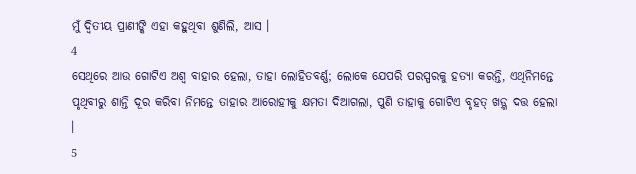ମୁଁ ଦ୍ଵିତୀୟ ପ୍ରାଣୀଙ୍କି ଏହା କହୁଥିବା ଶୁଣିଲି, ଆସ ।
4
ସେଥିରେ ଆଉ ଗୋଟିଏ ଅଶ୍ଵ ବାହାର ହେଲା, ତାହା ଲୋହିତବର୍ଣ୍ଣ; ଲୋକେ ଯେପରି ପରସ୍ପରକୁ ହତ୍ୟା କରନ୍ତି, ଏଥିନିମନ୍ତେ ପୃଥିବୀରୁ ଶାନ୍ତି ଦୂର କରିବା ନିମନ୍ତେ ତାହାର ଆରୋହୀକୁ କ୍ଷମତା ଦିଆଗଲା, ପୁଣି ତାହାକୁ ଗୋଟିଏ ବୃହତ୍ ଖଡ଼୍ଗ ଦତ୍ତ ହେଲା ।
5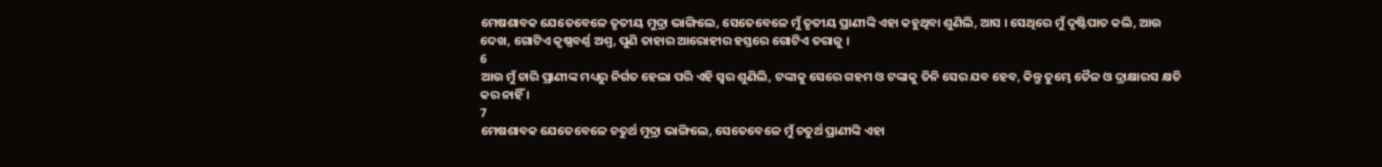ମେଷଶାବକ ଯେତେବେଳେ ତୃତୀୟ ମୁଦ୍ରା ଭାଙ୍ଗିଲେ, ସେତେବେଳେ ମୁଁ ତୃତୀୟ ପ୍ରାଣୀଙ୍କି ଏହା କହୁଥିବା ଶୁଣିଲି, ଆସ । ସେଥିରେ ମୁଁ ଦୃଷ୍ଟିପାତ କଲି, ଆଉ ଦେଖ, ଗୋଟିଏ କୃଷ୍ଣବର୍ଣ୍ଣ ଅଶ୍ଵ, ପୁଣି ତାହାର ଆରୋହୀର ହସ୍ତରେ ଗୋଟିଏ ତରାଜୁ ।
6
ଆଉ ମୁଁ ଚାରି ପ୍ରାଣୀଙ୍କ ମଧ୍ୟରୁ ନିର୍ଗତ ହେଲା ପରି ଏହି ସ୍ଵର ଶୁଣିଲି, ଟଙ୍କାକୁ ସେରେ ଗହମ ଓ ଟଙ୍କାକୁ ତିନି ସେର ଯବ ହେବ, କିନ୍ତୁ ତୁମ୍ଭେ ତୈଳ ଓ ଦ୍ରାକ୍ଷାରସ କ୍ଷତି କର ନାହିଁ ।
7
ମେଷଶାବକ ଯେତେବେଳେ ଚତୁର୍ଥ ମୁଦ୍ରା ଭାଙ୍ଗିଲେ, ସେତେବେଳେ ମୁଁ ଚତୁର୍ଥ ପ୍ରାଣୀଙ୍କି ଏହା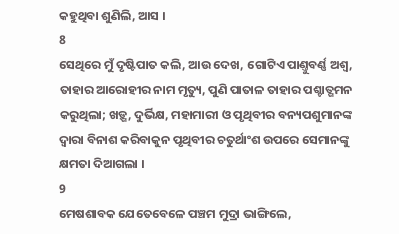କହୁଥିବା ଶୁଣିଲି, ଆସ ।
8
ସେଥିରେ ମୁଁ ଦୃଷ୍ଟିପାତ କଲି, ଆଉ ଦେଖ, ଗୋଟିଏ ପାଣ୍ତୁବର୍ଣ୍ଣ ଅଶ୍ଵ, ତାହାର ଆରୋହୀର ନାମ ମୃତ୍ୟୁ, ପୁଣି ପାତାଳ ତାହାର ପଶ୍ଚାତ୍ଗମନ କରୁଥିଲା; ଖଡ଼୍ଗ, ଦୁର୍ଭିକ୍ଷ, ମହାମାରୀ ଓ ପୃଥିବୀର ବନ୍ୟପଶୁମାନଙ୍କ ଦ୍ଵାରା ବିନାଶ କରିବାକୁନ ପୃଥିବୀର ଚତୁର୍ଥାଂଶ ଉପରେ ସେମାନଙ୍କୁ କ୍ଷମତା ଦିଆଗଲା ।
9
ମେଷଶାବକ ଯେତେବେଳେ ପଞ୍ଚମ ମୁଦ୍ରା ଭାଙ୍ଗିଲେ,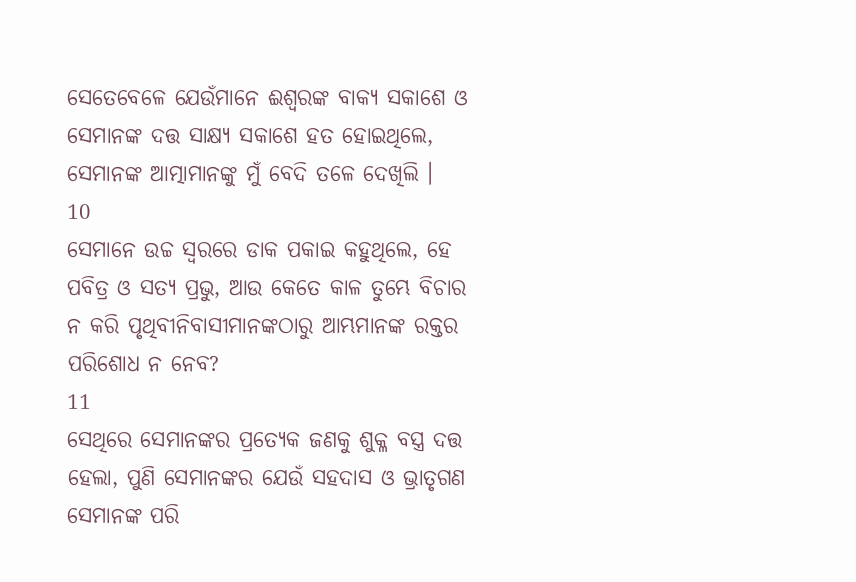ସେତେବେଳେ ଯେଉଁମାନେ ଈଶ୍ଵରଙ୍କ ବାକ୍ୟ ସକାଶେ ଓ ସେମାନଙ୍କ ଦତ୍ତ ସାକ୍ଷ୍ୟ ସକାଶେ ହତ ହୋଇଥିଲେ, ସେମାନଙ୍କ ଆତ୍ମାମାନଙ୍କୁ ମୁଁ ବେଦି ତଳେ ଦେଖିଲି ।
10
ସେମାନେ ଉଚ୍ଚ ସ୍ଵରରେ ଡାକ ପକାଇ କହୁଥିଲେ, ହେ ପବିତ୍ର ଓ ସତ୍ୟ ପ୍ରଭୁ, ଆଉ କେତେ କାଳ ତୁମ୍ଭେ ବିଚାର ନ କରି ପୃଥିବୀନିବାସୀମାନଙ୍କଠାରୁ ଆମ୍ଭମାନଙ୍କ ରକ୍ତର ପରିଶୋଧ ନ ନେବ?
11
ସେଥିରେ ସେମାନଙ୍କର ପ୍ରତ୍ୟେକ ଜଣକୁ ଶୁକ୍ଳ ବସ୍ତ୍ର ଦତ୍ତ ହେଲା, ପୁଣି ସେମାନଙ୍କର ଯେଉଁ ସହଦାସ ଓ ଭ୍ରାତୃଗଣ ସେମାନଙ୍କ ପରି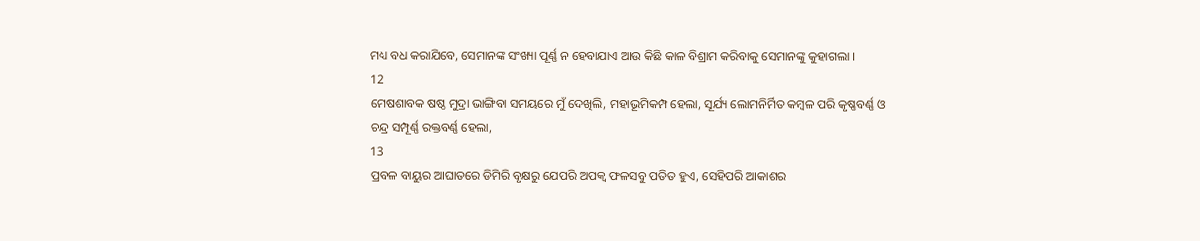ମଧ୍ୟ ବଧ କରାଯିବେ, ସେମାନଙ୍କ ସଂଖ୍ୟା ପୂର୍ଣ୍ଣ ନ ହେବାଯାଏ ଆଉ କିଛି କାଳ ବିଶ୍ରାମ କରିବାକୁ ସେମାନଙ୍କୁ କୁହାଗଲା ।
12
ମେଷଶାବକ ଷଷ୍ଠ ମୁଦ୍ରା ଭାଙ୍ଗିବା ସମୟରେ ମୁଁ ଦେଖିଲି, ମହାଭୂମିକମ୍ପ ହେଲା, ସୂର୍ଯ୍ୟ ଲୋମନିର୍ମିତ କମ୍ଵଳ ପରି କୃଷ୍ଣବର୍ଣ୍ଣ ଓ ଚନ୍ଦ୍ର ସମ୍ପୂର୍ଣ୍ଣ ରକ୍ତବର୍ଣ୍ଣ ହେଲା,
13
ପ୍ରବଳ ବାୟୁର ଆଘାତରେ ଡିମିରି ବୃକ୍ଷରୁ ଯେପରି ଅପକ୍ଵ ଫଳସବୁ ପତିତ ହୁଏ, ସେହିପରି ଆକାଶର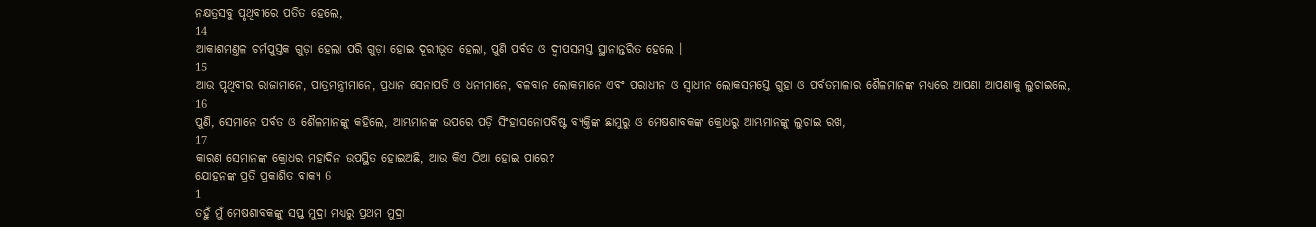ନକ୍ଷତ୍ରସବୁ ପୃଥିବୀରେ ପତିତ ହେଲେ,
14
ଆକାଶମଣ୍ତଳ ଚର୍ମପୁସ୍ତକ ଗୁଡ଼ା ହେଲା ପରି ଗୁଡ଼ା ହୋଇ ଦୂରୀଭୂତ ହେଲା, ପୁଣି ପର୍ବତ ଓ ଦ୍ଵୀପସମସ୍ତ ସ୍ଥାନାନ୍ତରିତ ହେଲେ ।
15
ଆଉ ପୃଥିବୀର ରାଜାମାନେ, ପାତ୍ରମନ୍ତ୍ରୀମାନେ, ପ୍ରଧାନ ସେନାପତି ଓ ଧନୀମାନେ, ବଳବାନ ଲୋକମାନେ ଏବଂ ପରାଧୀନ ଓ ସ୍ଵାଧୀନ ଲୋକସମସ୍ତେ ଗୁହା ଓ ପର୍ବତମାଳାର ଶୈଳମାନଙ୍କ ମଧ୍ୟରେ ଆପଣା ଆପଣାକୁ ଲୁଚାଇଲେ,
16
ପୁଣି, ସେମାନେ ପର୍ବତ ଓ ଶୈଳମାନଙ୍କୁ କହିଲେ, ଆମ୍ଭମାନଙ୍କ ଉପରେ ପଡ଼ି ସିଂହାସନୋପବିଷ୍ଟ ବ୍ୟକ୍ତିଙ୍କ ଛାମୁରୁ ଓ ମେଷଶାବକଙ୍କ କ୍ରୋଧରୁ ଆମ୍ଭମାନଙ୍କୁ ଲୁଚାଇ ରଖ,
17
କାରଣ ସେମାନଙ୍କ କ୍ରୋଧର ମହାଦିନ ଉପସ୍ଥିତ ହୋଇଅଛି, ଆଉ କିଏ ଠିଆ ହୋଇ ପାରେ?
ଯୋହନଙ୍କ ପ୍ରତି ପ୍ରକାଶିତ ବାକ୍ୟ 6
1
ତହୁଁ ମୁଁ ମେଷଶାବକଙ୍କୁ ସପ୍ତ ମୁଦ୍ରା ମଧ୍ୟରୁ ପ୍ରଥମ ମୁଦ୍ରା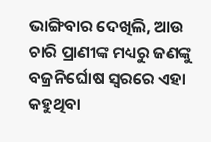ଭାଙ୍ଗିବାର ଦେଖିଲି, ଆଉ ଚାରି ପ୍ରାଣୀଙ୍କ ମଧ୍ୟରୁ ଜଣଙ୍କୁ ବଜ୍ରନିର୍ଘୋଷ ସ୍ଵରରେ ଏହା କହୁଥିବା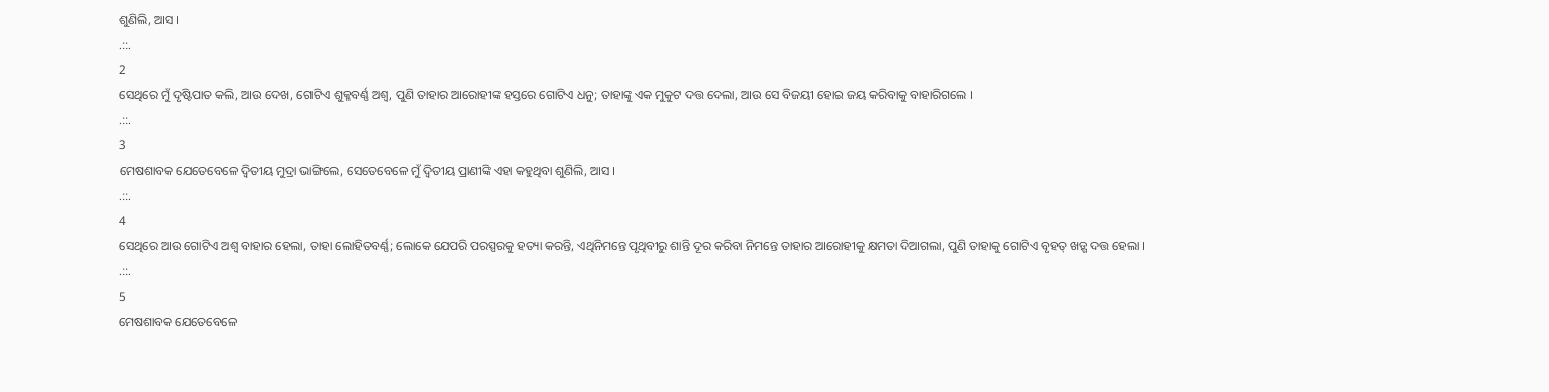ଶୁଣିଲି, ଆସ ।
.::.
2
ସେଥିରେ ମୁଁ ଦୃଷ୍ଟିପାତ କଲି, ଆଉ ଦେଖ, ଗୋଟିଏ ଶୁକ୍ଳବର୍ଣ୍ଣ ଅଶ୍ଵ, ପୁଣି ତାହାର ଆରୋହୀଙ୍କ ହସ୍ତରେ ଗୋଟିଏ ଧନୁ; ତାହାଙ୍କୁ ଏକ ମୁକୁଟ ଦତ୍ତ ଦେଲା, ଆଉ ସେ ବିଜୟୀ ହୋଇ ଜୟ କରିବାକୁ ବାହାରିଗଲେ ।
.::.
3
ମେଷଶାବକ ଯେତେବେଳେ ଦ୍ଵିତୀୟ ମୁଦ୍ରା ଭାଙ୍ଗିଲେ, ସେତେବେଳେ ମୁଁ ଦ୍ଵିତୀୟ ପ୍ରାଣୀଙ୍କି ଏହା କହୁଥିବା ଶୁଣିଲି, ଆସ ।
.::.
4
ସେଥିରେ ଆଉ ଗୋଟିଏ ଅଶ୍ଵ ବାହାର ହେଲା, ତାହା ଲୋହିତବର୍ଣ୍ଣ; ଲୋକେ ଯେପରି ପରସ୍ପରକୁ ହତ୍ୟା କରନ୍ତି, ଏଥିନିମନ୍ତେ ପୃଥିବୀରୁ ଶାନ୍ତି ଦୂର କରିବା ନିମନ୍ତେ ତାହାର ଆରୋହୀକୁ କ୍ଷମତା ଦିଆଗଲା, ପୁଣି ତାହାକୁ ଗୋଟିଏ ବୃହତ୍ ଖଡ଼୍ଗ ଦତ୍ତ ହେଲା ।
.::.
5
ମେଷଶାବକ ଯେତେବେଳେ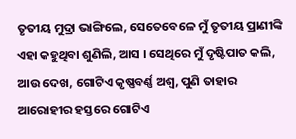ତୃତୀୟ ମୁଦ୍ରା ଭାଙ୍ଗିଲେ, ସେତେବେଳେ ମୁଁ ତୃତୀୟ ପ୍ରାଣୀଙ୍କି ଏହା କହୁଥିବା ଶୁଣିଲି, ଆସ । ସେଥିରେ ମୁଁ ଦୃଷ୍ଟିପାତ କଲି, ଆଉ ଦେଖ, ଗୋଟିଏ କୃଷ୍ଣବର୍ଣ୍ଣ ଅଶ୍ଵ, ପୁଣି ତାହାର ଆରୋହୀର ହସ୍ତରେ ଗୋଟିଏ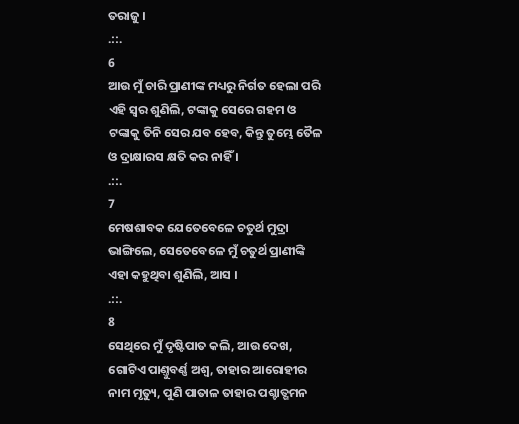ତରାଜୁ ।
.::.
6
ଆଉ ମୁଁ ଚାରି ପ୍ରାଣୀଙ୍କ ମଧ୍ୟରୁ ନିର୍ଗତ ହେଲା ପରି ଏହି ସ୍ଵର ଶୁଣିଲି, ଟଙ୍କାକୁ ସେରେ ଗହମ ଓ ଟଙ୍କାକୁ ତିନି ସେର ଯବ ହେବ, କିନ୍ତୁ ତୁମ୍ଭେ ତୈଳ ଓ ଦ୍ରାକ୍ଷାରସ କ୍ଷତି କର ନାହିଁ ।
.::.
7
ମେଷଶାବକ ଯେତେବେଳେ ଚତୁର୍ଥ ମୁଦ୍ରା ଭାଙ୍ଗିଲେ, ସେତେବେଳେ ମୁଁ ଚତୁର୍ଥ ପ୍ରାଣୀଙ୍କି ଏହା କହୁଥିବା ଶୁଣିଲି, ଆସ ।
.::.
8
ସେଥିରେ ମୁଁ ଦୃଷ୍ଟିପାତ କଲି, ଆଉ ଦେଖ, ଗୋଟିଏ ପାଣ୍ତୁବର୍ଣ୍ଣ ଅଶ୍ଵ, ତାହାର ଆରୋହୀର ନାମ ମୃତ୍ୟୁ, ପୁଣି ପାତାଳ ତାହାର ପଶ୍ଚାତ୍ଗମନ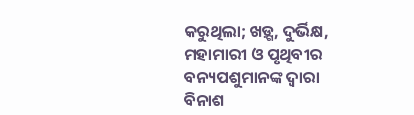କରୁଥିଲା; ଖଡ଼୍ଗ, ଦୁର୍ଭିକ୍ଷ, ମହାମାରୀ ଓ ପୃଥିବୀର ବନ୍ୟପଶୁମାନଙ୍କ ଦ୍ଵାରା ବିନାଶ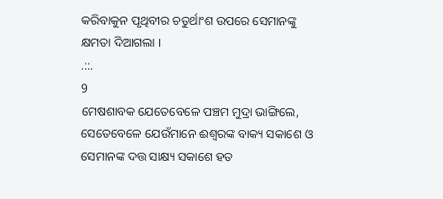କରିବାକୁନ ପୃଥିବୀର ଚତୁର୍ଥାଂଶ ଉପରେ ସେମାନଙ୍କୁ କ୍ଷମତା ଦିଆଗଲା ।
.::.
9
ମେଷଶାବକ ଯେତେବେଳେ ପଞ୍ଚମ ମୁଦ୍ରା ଭାଙ୍ଗିଲେ, ସେତେବେଳେ ଯେଉଁମାନେ ଈଶ୍ଵରଙ୍କ ବାକ୍ୟ ସକାଶେ ଓ ସେମାନଙ୍କ ଦତ୍ତ ସାକ୍ଷ୍ୟ ସକାଶେ ହତ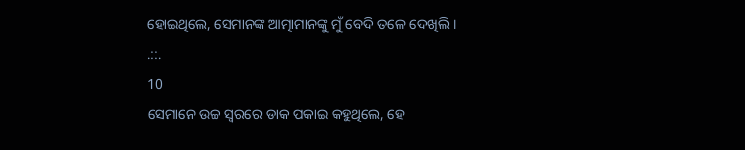ହୋଇଥିଲେ, ସେମାନଙ୍କ ଆତ୍ମାମାନଙ୍କୁ ମୁଁ ବେଦି ତଳେ ଦେଖିଲି ।
.::.
10
ସେମାନେ ଉଚ୍ଚ ସ୍ଵରରେ ଡାକ ପକାଇ କହୁଥିଲେ, ହେ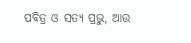ପବିତ୍ର ଓ ସତ୍ୟ ପ୍ରଭୁ, ଆଉ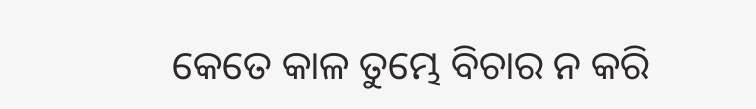କେତେ କାଳ ତୁମ୍ଭେ ବିଚାର ନ କରି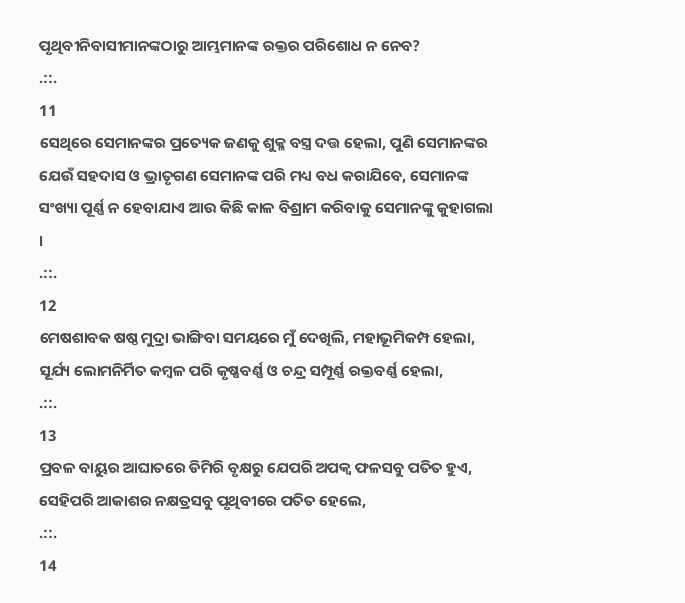ପୃଥିବୀନିବାସୀମାନଙ୍କଠାରୁ ଆମ୍ଭମାନଙ୍କ ରକ୍ତର ପରିଶୋଧ ନ ନେବ?
.::.
11
ସେଥିରେ ସେମାନଙ୍କର ପ୍ରତ୍ୟେକ ଜଣକୁ ଶୁକ୍ଳ ବସ୍ତ୍ର ଦତ୍ତ ହେଲା, ପୁଣି ସେମାନଙ୍କର ଯେଉଁ ସହଦାସ ଓ ଭ୍ରାତୃଗଣ ସେମାନଙ୍କ ପରି ମଧ୍ୟ ବଧ କରାଯିବେ, ସେମାନଙ୍କ ସଂଖ୍ୟା ପୂର୍ଣ୍ଣ ନ ହେବାଯାଏ ଆଉ କିଛି କାଳ ବିଶ୍ରାମ କରିବାକୁ ସେମାନଙ୍କୁ କୁହାଗଲା ।
.::.
12
ମେଷଶାବକ ଷଷ୍ଠ ମୁଦ୍ରା ଭାଙ୍ଗିବା ସମୟରେ ମୁଁ ଦେଖିଲି, ମହାଭୂମିକମ୍ପ ହେଲା, ସୂର୍ଯ୍ୟ ଲୋମନିର୍ମିତ କମ୍ଵଳ ପରି କୃଷ୍ଣବର୍ଣ୍ଣ ଓ ଚନ୍ଦ୍ର ସମ୍ପୂର୍ଣ୍ଣ ରକ୍ତବର୍ଣ୍ଣ ହେଲା,
.::.
13
ପ୍ରବଳ ବାୟୁର ଆଘାତରେ ଡିମିରି ବୃକ୍ଷରୁ ଯେପରି ଅପକ୍ଵ ଫଳସବୁ ପତିତ ହୁଏ, ସେହିପରି ଆକାଶର ନକ୍ଷତ୍ରସବୁ ପୃଥିବୀରେ ପତିତ ହେଲେ,
.::.
14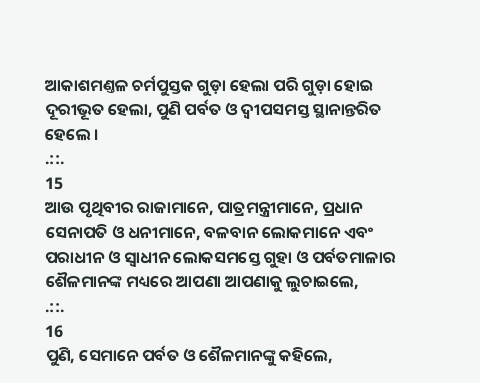ଆକାଶମଣ୍ତଳ ଚର୍ମପୁସ୍ତକ ଗୁଡ଼ା ହେଲା ପରି ଗୁଡ଼ା ହୋଇ ଦୂରୀଭୂତ ହେଲା, ପୁଣି ପର୍ବତ ଓ ଦ୍ଵୀପସମସ୍ତ ସ୍ଥାନାନ୍ତରିତ ହେଲେ ।
.::.
15
ଆଉ ପୃଥିବୀର ରାଜାମାନେ, ପାତ୍ରମନ୍ତ୍ରୀମାନେ, ପ୍ରଧାନ ସେନାପତି ଓ ଧନୀମାନେ, ବଳବାନ ଲୋକମାନେ ଏବଂ ପରାଧୀନ ଓ ସ୍ଵାଧୀନ ଲୋକସମସ୍ତେ ଗୁହା ଓ ପର୍ବତମାଳାର ଶୈଳମାନଙ୍କ ମଧ୍ୟରେ ଆପଣା ଆପଣାକୁ ଲୁଚାଇଲେ,
.::.
16
ପୁଣି, ସେମାନେ ପର୍ବତ ଓ ଶୈଳମାନଙ୍କୁ କହିଲେ,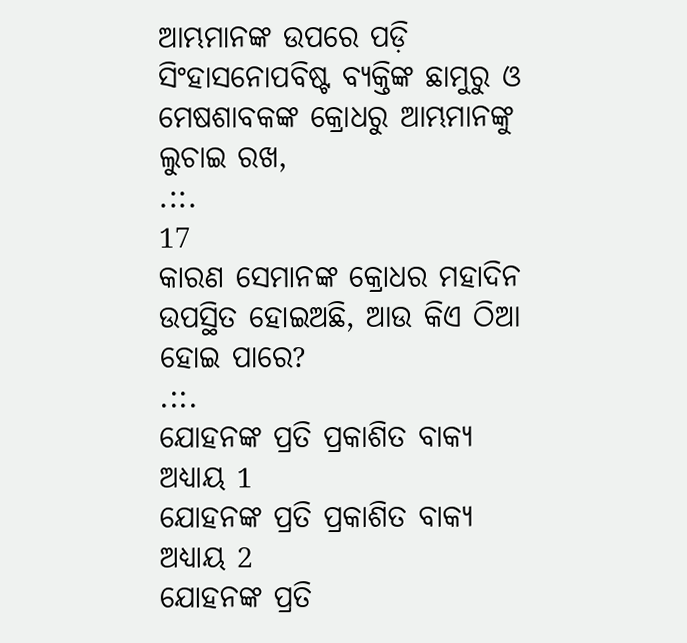ଆମ୍ଭମାନଙ୍କ ଉପରେ ପଡ଼ି ସିଂହାସନୋପବିଷ୍ଟ ବ୍ୟକ୍ତିଙ୍କ ଛାମୁରୁ ଓ ମେଷଶାବକଙ୍କ କ୍ରୋଧରୁ ଆମ୍ଭମାନଙ୍କୁ ଲୁଚାଇ ରଖ,
.::.
17
କାରଣ ସେମାନଙ୍କ କ୍ରୋଧର ମହାଦିନ ଉପସ୍ଥିତ ହୋଇଅଛି, ଆଉ କିଏ ଠିଆ ହୋଇ ପାରେ?
.::.
ଯୋହନଙ୍କ ପ୍ରତି ପ୍ରକାଶିତ ବାକ୍ୟ ଅଧ୍ୟାୟ 1
ଯୋହନଙ୍କ ପ୍ରତି ପ୍ରକାଶିତ ବାକ୍ୟ ଅଧ୍ୟାୟ 2
ଯୋହନଙ୍କ ପ୍ରତି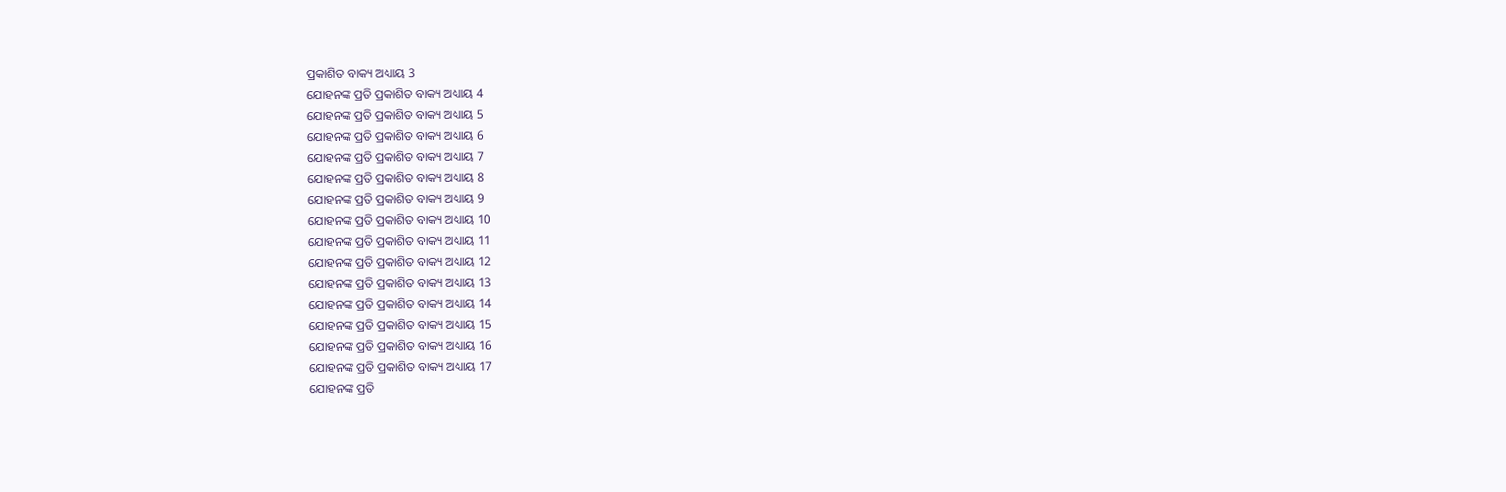ପ୍ରକାଶିତ ବାକ୍ୟ ଅଧ୍ୟାୟ 3
ଯୋହନଙ୍କ ପ୍ରତି ପ୍ରକାଶିତ ବାକ୍ୟ ଅଧ୍ୟାୟ 4
ଯୋହନଙ୍କ ପ୍ରତି ପ୍ରକାଶିତ ବାକ୍ୟ ଅଧ୍ୟାୟ 5
ଯୋହନଙ୍କ ପ୍ରତି ପ୍ରକାଶିତ ବାକ୍ୟ ଅଧ୍ୟାୟ 6
ଯୋହନଙ୍କ ପ୍ରତି ପ୍ରକାଶିତ ବାକ୍ୟ ଅଧ୍ୟାୟ 7
ଯୋହନଙ୍କ ପ୍ରତି ପ୍ରକାଶିତ ବାକ୍ୟ ଅଧ୍ୟାୟ 8
ଯୋହନଙ୍କ ପ୍ରତି ପ୍ରକାଶିତ ବାକ୍ୟ ଅଧ୍ୟାୟ 9
ଯୋହନଙ୍କ ପ୍ରତି ପ୍ରକାଶିତ ବାକ୍ୟ ଅଧ୍ୟାୟ 10
ଯୋହନଙ୍କ ପ୍ରତି ପ୍ରକାଶିତ ବାକ୍ୟ ଅଧ୍ୟାୟ 11
ଯୋହନଙ୍କ ପ୍ରତି ପ୍ରକାଶିତ ବାକ୍ୟ ଅଧ୍ୟାୟ 12
ଯୋହନଙ୍କ ପ୍ରତି ପ୍ରକାଶିତ ବାକ୍ୟ ଅଧ୍ୟାୟ 13
ଯୋହନଙ୍କ ପ୍ରତି ପ୍ରକାଶିତ ବାକ୍ୟ ଅଧ୍ୟାୟ 14
ଯୋହନଙ୍କ ପ୍ରତି ପ୍ରକାଶିତ ବାକ୍ୟ ଅଧ୍ୟାୟ 15
ଯୋହନଙ୍କ ପ୍ରତି ପ୍ରକାଶିତ ବାକ୍ୟ ଅଧ୍ୟାୟ 16
ଯୋହନଙ୍କ ପ୍ରତି ପ୍ରକାଶିତ ବାକ୍ୟ ଅଧ୍ୟାୟ 17
ଯୋହନଙ୍କ ପ୍ରତି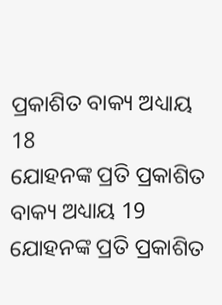ପ୍ରକାଶିତ ବାକ୍ୟ ଅଧ୍ୟାୟ 18
ଯୋହନଙ୍କ ପ୍ରତି ପ୍ରକାଶିତ ବାକ୍ୟ ଅଧ୍ୟାୟ 19
ଯୋହନଙ୍କ ପ୍ରତି ପ୍ରକାଶିତ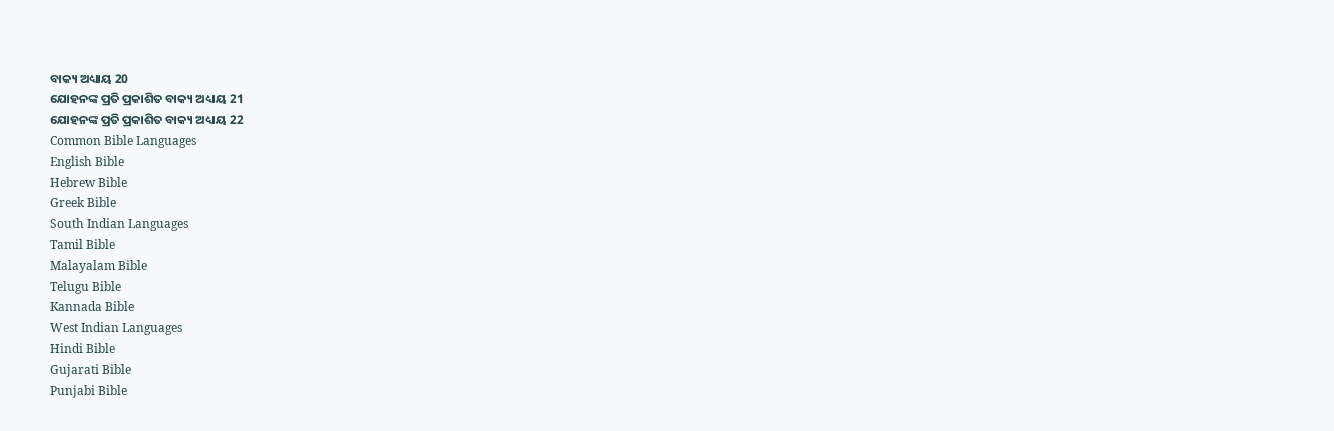ବାକ୍ୟ ଅଧ୍ୟାୟ 20
ଯୋହନଙ୍କ ପ୍ରତି ପ୍ରକାଶିତ ବାକ୍ୟ ଅଧ୍ୟାୟ 21
ଯୋହନଙ୍କ ପ୍ରତି ପ୍ରକାଶିତ ବାକ୍ୟ ଅଧ୍ୟାୟ 22
Common Bible Languages
English Bible
Hebrew Bible
Greek Bible
South Indian Languages
Tamil Bible
Malayalam Bible
Telugu Bible
Kannada Bible
West Indian Languages
Hindi Bible
Gujarati Bible
Punjabi Bible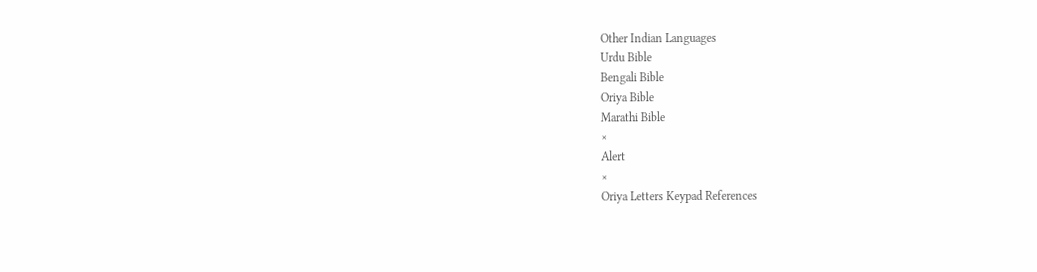Other Indian Languages
Urdu Bible
Bengali Bible
Oriya Bible
Marathi Bible
×
Alert
×
Oriya Letters Keypad References